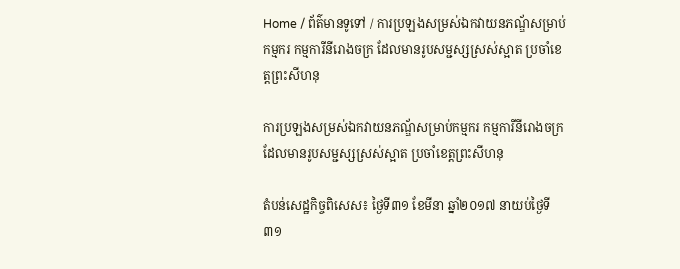Home / ព័ត៌មានទូទៅ / ការប្រឡងសម្រស់ឯកវាយនភណ្ឌ័សម្រាប់កម្មករ កម្មការីនីរោងចក្រ ដែលមានរូបសម្ជស្សស្រស់ស្អាត ប្រចាំខេត្តព្រះសីហនុ

ការប្រឡងសម្រស់ឯកវាយនភណ្ឌ័សម្រាប់កម្មករ កម្មការីនីរោងចក្រ ដែលមានរូបសម្ជស្សស្រស់ស្អាត ប្រចាំខេត្តព្រះសីហនុ

តំបន់សេដ្ឋកិច្ចពិសេស៖ ថ្ងៃទី៣១ ខែមីនា ឆ្នាំ២០១៧ នាយប់ថ្ងៃទី៣១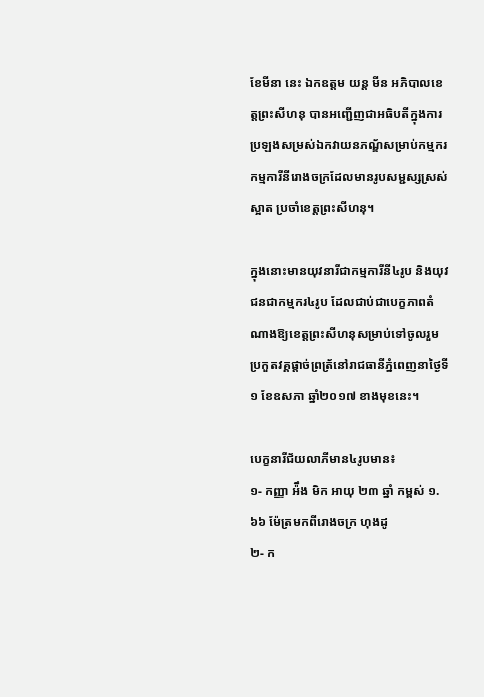ខែមីនា នេះ ឯកឧត្តម យន្ត មីន អភិបាលខេត្តព្រះសីហនុ បានអញ្ជើញជាអធិបតីក្នុងការប្រឡងសម្រស់ឯកវាយនភណ្ឌ័សម្រាប់កម្មករ កម្មការីនីរោងចក្រដែលមានរូបសម្ជស្សស្រស់ស្អាត ប្រចាំខេត្តព្រះសីហនុ។

ក្នុងនោះមានយុវនារីជាកម្មការីនី៤រូប និងយុវជនជាកម្មករ៤រូប ដែលជាប់ជាបេក្ខភាពតំណាងឱ្យខេត្តព្រះសីហនុសម្រាប់ទៅចូលរួមប្រកួតវគ្គផ្តាច់ព្រត្រ័នៅរាជធានីភ្នំពេញនាថ្ងៃទី១ ខែឧសភា ឆ្នាំ២០១៧ ខាងមុខនេះ។

បេក្ខនារីជ័យលាភីមាន៤រូបមាន៖
១- កញ្ញា អ៉ឹង មិក អាយុ ២៣ ឆ្នាំ កម្ពស់ ១.៦៦ ម៉ែត្រមកពីរោងចក្រ ហុងដូ
២- ក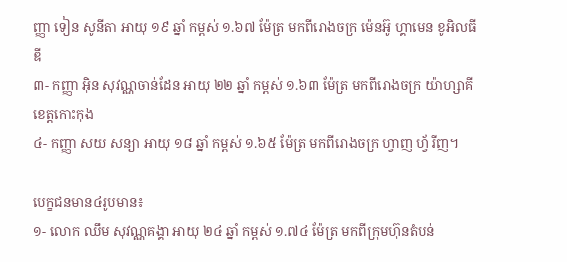ញ្ញា ទៀន សូនីតា អាយុ ១៩ ឆ្នាំ កម្ពស់ ១.៦៧ ម៉ែត្រ មកពីរោងចក្រ ម៉េនអ៊ូ ហ្គាមេន ខូអិលធីឌី
៣- កញ្ញា អ៊ិន សុវណ្ណចាន់ដែន អាយុ ២២ ឆ្នាំ កម្ពស់ ១.៦៣ ម៉ែត្រ មកពីរោងចក្រ យ៉ាហ្សាគី ខេត្តកោះកុង
៤- កញ្ញា សយ សន្យា អាយុ ១៨ ឆ្នាំ កម្ពស់ ១.៦៥ ម៉ែត្រ មកពីរោងចក្រ ហ្វាញ ហ្វ័រីញ។

បេក្ខជនមាន៤រូបមាន៖
១- លោក ឈឹម សុវណ្ណគង្គា អាយុ ២៤ ឆ្នាំ កម្ពស់ ១.៧៤ ម៉ែត្រ មកពីក្រុមហ៊ុនតំបន់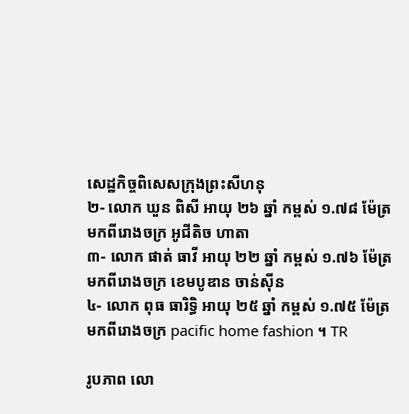សេដ្ឋកិច្ចពិសេសក្រុងព្រះសីហនុ
២- លោក ឃួន ពិសី អាយុ ២៦ ឆ្នាំ កម្ពស់ ១.៧៨ ម៉ែត្រ មកពីរោងចក្រ អូជីតិច ហាតា
៣- លោក ផាត់ ធាវី អាយុ ២២ ឆ្នាំ កម្ពស់ ១.៧៦ ម៉ែត្រ មកពីរោងចក្រ ខេមបូឌាន ចាន់ស៊ីន
៤- លោក ពុធ ធារិទ្ធិ អាយុ ២៥ ឆ្នាំ កម្ពស់ ១.៧៥ ម៉ែត្រ មកពីរោងចក្រ pacific home fashion ។ TR

រូបភាព លោ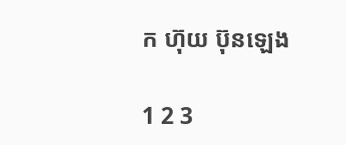ក ហ៊ុយ ប៊ុនឡេង

1 2 3